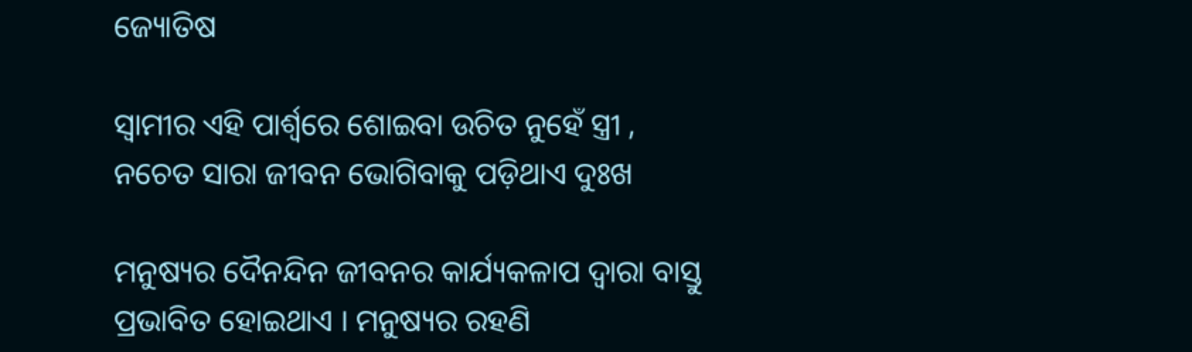ଜ୍ୟୋତିଷ

ସ୍ୱାମୀର ଏହି ପାର୍ଶ୍ଵରେ ଶୋଇବା ଉଚିତ ନୁହେଁ ସ୍ତ୍ରୀ , ନଚେତ ସାରା ଜୀବନ ଭୋଗିବାକୁ ପଡ଼ିଥାଏ ଦୁଃଖ

ମନୁଷ୍ୟର ଦୈନନ୍ଦିନ ଜୀବନର କାର୍ଯ୍ୟକଳାପ ଦ୍ୱାରା ବାସ୍ତୁ ପ୍ରଭାବିତ ହୋଇଥାଏ । ମନୁଷ୍ୟର ରହଣି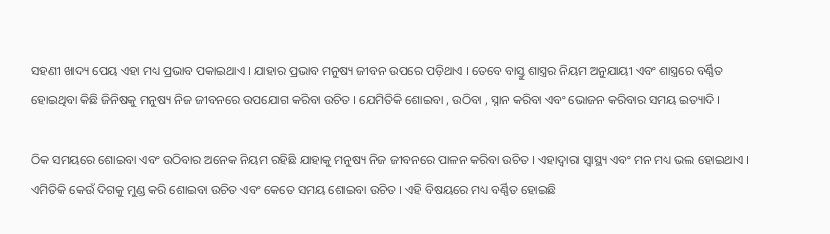ସହଣୀ ଖାଦ୍ୟ ପେୟ ଏହା ମଧ୍ୟ ପ୍ରଭାବ ପକାଇଥାଏ । ଯାହାର ପ୍ରଭାବ ମନୁଷ୍ୟ ଜୀବନ ଉପରେ ପଡ଼ିଥାଏ । ତେବେ ବାସ୍ତୁ ଶାସ୍ତ୍ରର ନିୟମ ଅନୁଯାୟୀ ଏବଂ ଶାସ୍ତ୍ରରେ ବର୍ଣ୍ଣିତ ହୋଇଥିବା କିଛି ଜିନିଷକୁ ମନୁଷ୍ୟ ନିଜ ଜୀବନରେ ଉପଯୋଗ କରିବା ଉଚିତ । ଯେମିତିକି ଶୋଇବା , ଉଠିବା , ସ୍ନାନ କରିବା ଏବଂ ଭୋଜନ କରିବାର ସମୟ ଇତ୍ୟାଦି ।

ଠିକ ସମୟରେ ଶୋଇବା ଏବଂ ଉଠିବାର ଅନେକ ନିୟମ ରହିଛି ଯାହାକୁ ମନୁଷ୍ୟ ନିଜ ଜୀବନରେ ପାଳନ କରିବା ଉଚିତ । ଏହାଦ୍ବାରା ସ୍ୱାସ୍ଥ୍ୟ ଏବଂ ମନ ମଧ୍ୟ ଭଲ ହୋଇଥାଏ । ଏମିତିକି କେଉଁ ଦିଗକୁ ମୁଣ୍ଡ କରି ଶୋଇବା ଉଚିତ ଏବଂ କେତେ ସମୟ ଶୋଇବା ଉଚିତ । ଏହି ବିଷୟରେ ମଧ୍ୟ ବର୍ଣ୍ଣିତ ହୋଇଛି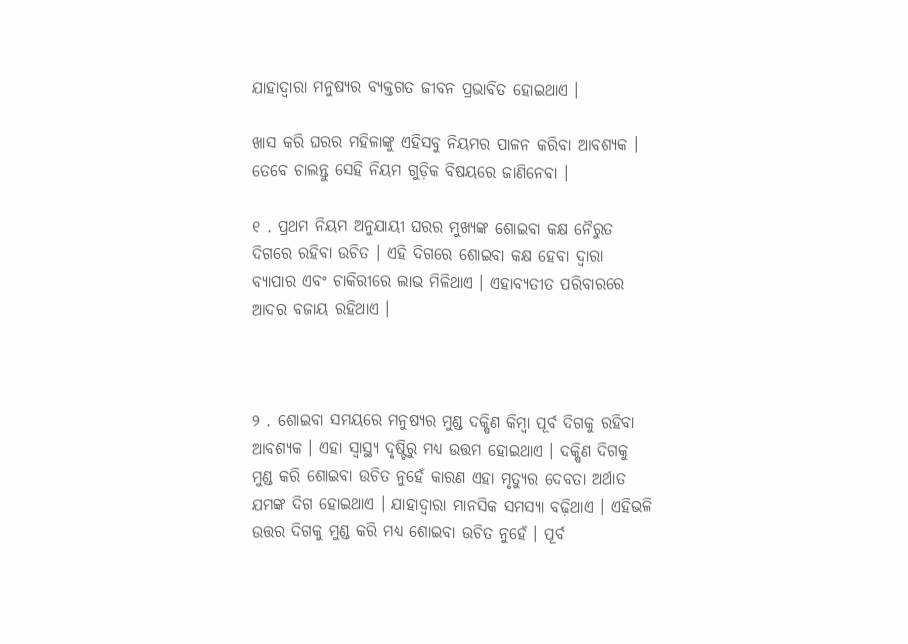ଯାହାଦ୍ୱାରା ମନୁଷ୍ୟର ବ୍ୟକ୍ତଗତ ଜୀବନ ପ୍ରଭାବିତ ହୋଇଥାଏ ।

ଖାସ କରି ଘରର ମହିଳାଙ୍କୁ ଏହିସବୁ ନିୟମର ପାଳନ କରିବା ଆବଶ୍ୟକ । ତେବେ ଚାଲନ୍ତୁ ସେହି ନିୟମ ଗୁଡ଼ିକ ବିଷୟରେ ଜାଣିନେବା ।

୧ . ପ୍ରଥମ ନିୟମ ଅନୁଯାୟୀ ଘରର ମୁଖ୍ୟଙ୍କ ଶୋଇବା କକ୍ଷ ନୈରୁତ ଦିଗରେ ରହିବା ଉଚିତ । ଏହି ଦିଗରେ ଶୋଇବା କକ୍ଷ ହେବା ଦ୍ୱାରା ବ୍ୟାପାର ଏବଂ ଚାକିରୀରେ ଲାଭ ମିଳିଥାଏ । ଏହାବ୍ୟତୀତ ପରିବାରରେ ଆଦର ବଜାୟ ରହିଥାଏ ।



୨ . ଶୋଇବା ସମୟରେ ମନୁଷ୍ୟର ମୁଣ୍ଡ ଦକ୍ଷିଣ କିମ୍ବା ପୂର୍ବ ଦିଗକୁ ରହିବା ଆବଶ୍ୟକ । ଏହା ସ୍ୱାସ୍ଥ୍ୟ ଦୃଷ୍ଟିରୁ ମଧ୍ୟ ଉତ୍ତମ ହୋଇଥାଏ । ଦକ୍ଷିଣ ଦିଗକୁ ମୁଣ୍ଡ କରି ଶୋଇବା ଉଚିତ ନୁହେଁ କାରଣ ଏହା ମୃତ୍ୟୁର ଦେବତା ଅର୍ଥାତ ଯମଙ୍କ ଦିଗ ହୋଇଥାଏ । ଯାହାଦ୍ୱାରା ମାନସିକ ସମସ୍ୟା ବଢ଼ିଥାଏ । ଏହିଭଳି ଉତ୍ତର ଦିଗକୁ ମୁଣ୍ଡ କରି ମଧ୍ୟ ଶୋଇବା ଉଚିତ ନୁହେଁ । ପୂର୍ବ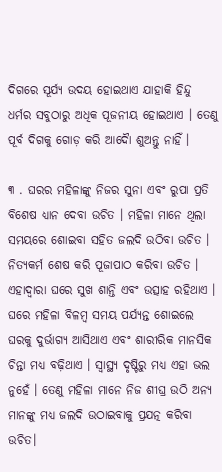ଦିଗରେ ସୂର୍ଯ୍ୟ ଉଦୟ ହୋଇଥାଏ ଯାହାକି ହିନ୍ଦୁ ଧର୍ମର ସବୁଠାରୁ ଅଧିକ ପୂଜନୀୟ ହୋଇଥାଏ । ତେଣୁ ପୂର୍ବ ଦିଗକୁ ଗୋଡ଼ କରି ଆଦୋୖ ଶୁଅନ୍ତୁ ନାହିଁ ।

୩ . ଘରର ମହିଳାଙ୍କୁ ନିଜର ସୁନା ଏବଂ ରୁପା ପ୍ରତି ବିଶେଷ ଧ୍ୟାନ ଦେବା ଉଚିତ । ମହିଳା ମାନେ ଥିଲା ସମୟରେ ଶୋଇବା ସହିତ ଜଲଦି ଉଠିବା ଉଚିତ । ନିତ୍ୟକର୍ମ ଶେଷ କରି ପୂଜାପାଠ କରିବା ଉଚିତ । ଏହାଦ୍ବାରା ଘରେ ସୁଖ ଶାନ୍ତି ଏବଂ ଉତ୍ସାହ ରହିଥାଏ । ଘରେ ମହିଳା ବିଳମ୍ବ ସମୟ ପର୍ଯ୍ୟନ୍ତ ଶୋଇଲେ ଘରକୁ ଦୁର୍ଭାଗ୍ୟ ଆସିଥାଏ ଏବଂ ଶାରୀରିକ ମାନସିକ ଚିନ୍ତା ମଧ୍ୟ ବଢ଼ିଥାଏ । ସ୍ୱାସ୍ଥ୍ୟ ଦୃଷ୍ଟିରୁ ମଧ୍ୟ ଏହା ଭଲ ନୁହେଁ । ତେଣୁ ମହିଳା ମାନେ ନିଜ ଶୀଘ୍ର ଉଠି ଅନ୍ୟ ମାନଙ୍କୁ ମଧ୍ୟ ଜଲଦି ଉଠାଇବାକୁ ପ୍ରଯତ୍ନ କରିବା ଉଚିତ।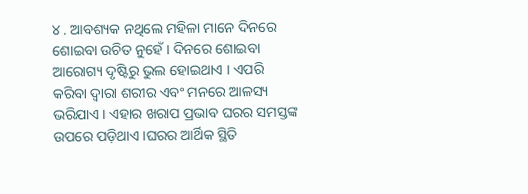୪ . ଆବଶ୍ୟକ ନଥିଲେ ମହିଳା ମାନେ ଦିନରେ ଶୋଇବା ଉଚିତ ନୁହେଁ । ଦିନରେ ଶୋଇବା ଆରୋଗ୍ୟ ଦୃଷ୍ଟିରୁ ଭୁଲ ହୋଇଥାଏ । ଏପରି କରିବା ଦ୍ୱାରା ଶରୀର ଏବଂ ମନରେ ଆଳସ୍ୟ ଭରିଯାଏ । ଏହାର ଖରାପ ପ୍ରଭାବ ଘରର ସମସ୍ତଙ୍କ ଉପରେ ପଡ଼ିଥାଏ ।ଘରର ଆର୍ଥିକ ସ୍ଥିତି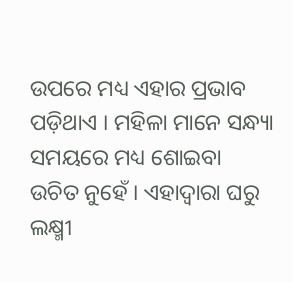ଉପରେ ମଧ୍ୟ ଏହାର ପ୍ରଭାବ ପଡ଼ିଥାଏ । ମହିଳା ମାନେ ସନ୍ଧ୍ୟା ସମୟରେ ମଧ୍ୟ ଶୋଇବା ଉଚିତ ନୁହେଁ । ଏହାଦ୍ବାରା ଘରୁ ଲକ୍ଷ୍ମୀ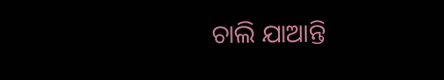ଚାଲି ଯାଆନ୍ତି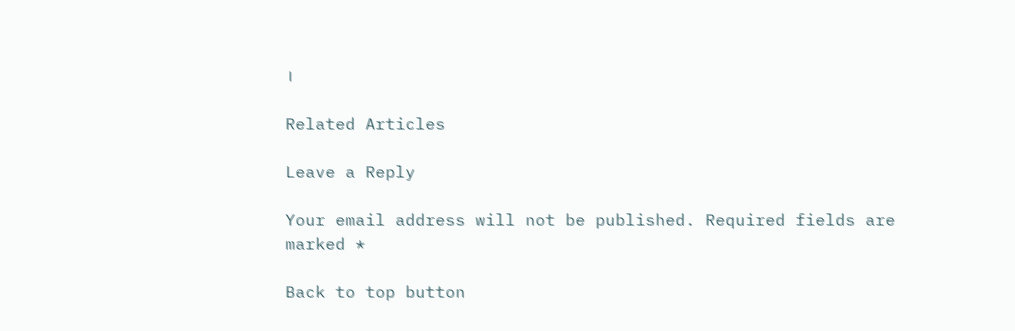।

Related Articles

Leave a Reply

Your email address will not be published. Required fields are marked *

Back to top button